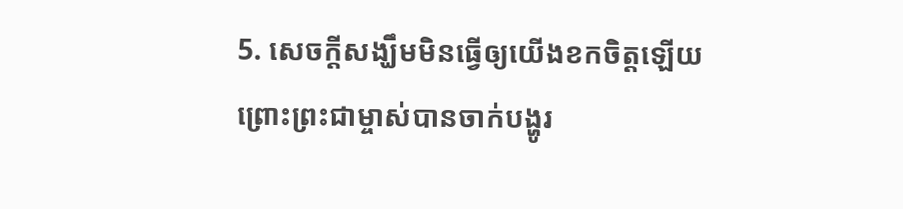5. សេចក្ដីសង្ឃឹមមិនធ្វើឲ្យយើងខកចិត្តឡើយ ព្រោះព្រះជាម្ចាស់បានចាក់បង្ហូរ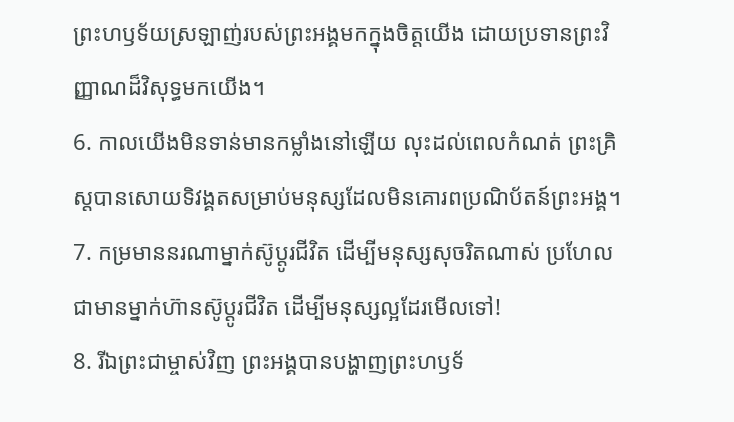ព្រះហឫទ័យស្រឡាញ់របស់ព្រះអង្គមកក្នុងចិត្តយើង ដោយប្រទានព្រះវិញ្ញាណដ៏វិសុទ្ធមកយើង។
6. កាលយើងមិនទាន់មានកម្លាំងនៅឡើយ លុះដល់ពេលកំណត់ ព្រះគ្រិស្ដបានសោយទិវង្គតសម្រាប់មនុស្សដែលមិនគោរពប្រណិប័តន៍ព្រះអង្គ។
7. កម្រមាននរណាម្នាក់ស៊ូប្ដូរជីវិត ដើម្បីមនុស្សសុចរិតណាស់ ប្រហែលជាមានម្នាក់ហ៊ានស៊ូប្ដូរជីវិត ដើម្បីមនុស្សល្អដែរមើលទៅ!
8. រីឯព្រះជាម្ចាស់វិញ ព្រះអង្គបានបង្ហាញព្រះហឫទ័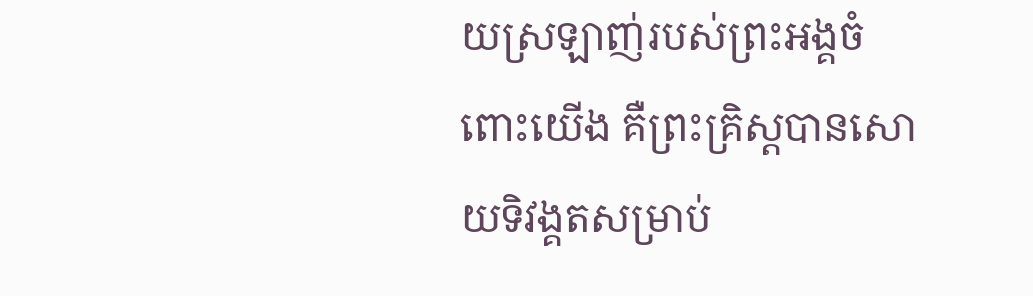យស្រឡាញ់របស់ព្រះអង្គចំពោះយើង គឺព្រះគ្រិស្ដបានសោយទិវង្គតសម្រាប់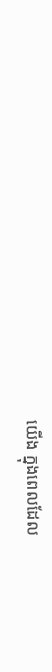យើង ក្នុងពេលដែល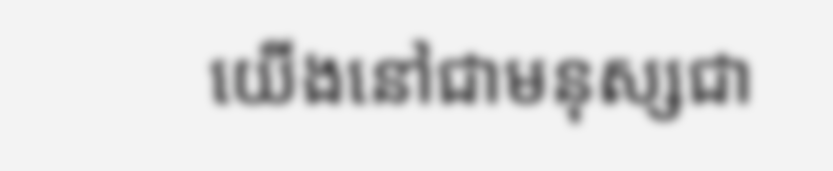យើងនៅជាមនុស្សជា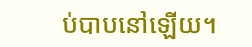ប់បាបនៅឡើយ។